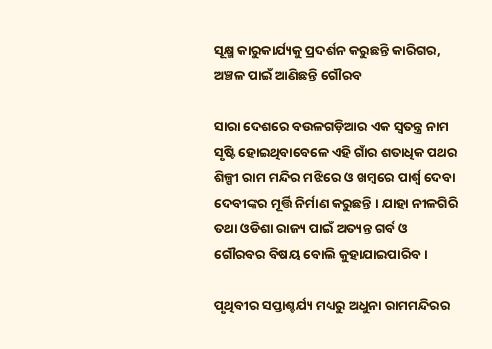ସୂକ୍ଷ୍ମ କାରୁକାର୍ଯ୍ୟକୁ ପ୍ରଦର୍ଶନ କରୁଛନ୍ତି କାରିଗର, ଅଞ୍ଚଳ ପାଇଁ ଆଣିଛନ୍ତି ଗୌରବ

ସାରା ଦେଶରେ ବଉଳଗଡ଼ିଆର ଏକ ସ୍ବତନ୍ତ୍ର ନାମ ସୃଷ୍ଟି ହୋଇଥିବାବେଳେ ଏହି ଗାଁର ଶତାଧିକ ପଥର ଶିଳ୍ପୀ ରାମ ମନ୍ଦିର ମଝିରେ ଓ ଖମ୍ବରେ ପାର୍ଶ୍ୱ ଦେବା ଦେବୀଙ୍କର ମୂର୍ତ୍ତି ନିର୍ମାଣ କରୁଛନ୍ତି । ଯାହା ନୀଳଗିରି ତଥା ଓଡିଶା ରାଜ୍ୟ ପାଇଁ ଅତ୍ୟନ୍ତ ଗର୍ବ ଓ ଗୌରବର ବିଷୟ ବୋଲି କୁହାଯାଇପାରିବ ।

ପୃଥିବୀର ସପ୍ତାଶ୍ଚର୍ଯ୍ୟ ମଧ୍ୟରୁ ଅଧୁନା ରାମମନ୍ଦିରର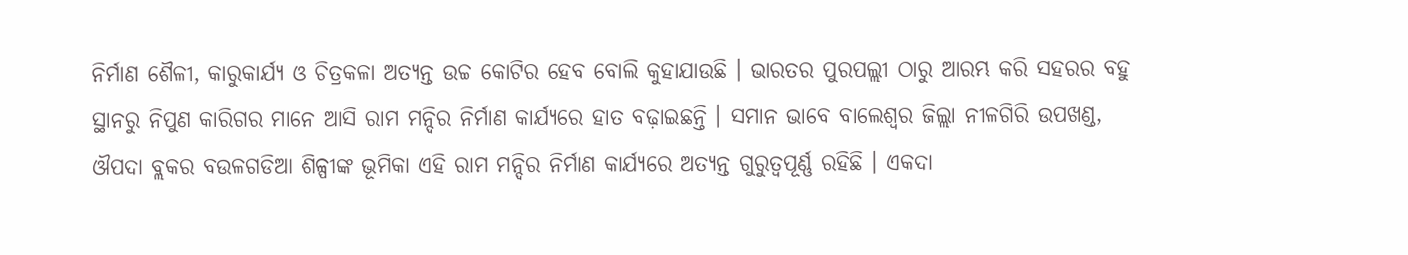ନିର୍ମାଣ ଶୈଳୀ, କାରୁକାର୍ଯ୍ୟ ଓ ଚିତ୍ରକଳା ଅତ୍ୟନ୍ତ ଉଚ୍ଚ କୋଟିର ହେବ ବୋଲି କୁହାଯାଉଛି । ଭାରତର ପୁରପଲ୍ଲୀ ଠାରୁ ଆରମ୍ଭ କରି ସହରର ବହୁ ସ୍ଥାନରୁ ନିପୁଣ କାରିଗର ମାନେ ଆସି ରାମ ମନ୍ଦିର ନିର୍ମାଣ କାର୍ଯ୍ୟରେ ହାତ ବଢ଼ାଇଛନ୍ତି । ସମାନ ଭାବେ ବାଲେଶ୍ୱର ଜିଲ୍ଲା ନୀଳଗିରି ଉପଖଣ୍ଡ, ଔପଦା ବ୍ଲକର ବଉଳଗଡିଆ ଶିଳ୍ପୀଙ୍କ ଭୂମିକା ଏହି ରାମ ମନ୍ଦିର ନିର୍ମାଣ କାର୍ଯ୍ୟରେ ଅତ୍ୟନ୍ତ ଗୁରୁତ୍ବପୂର୍ଣ୍ଣ ରହିଛି । ଏକଦା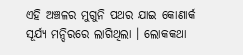ଏହି ଅଞ୍ଚଳର ମୁଗୁନି ପଥର ଯାଇ କୋଣାର୍କ ସୂର୍ଯ୍ୟ ମନ୍ଦିରରେ ଲାଗିଥିଲା । ଲୋକକଥା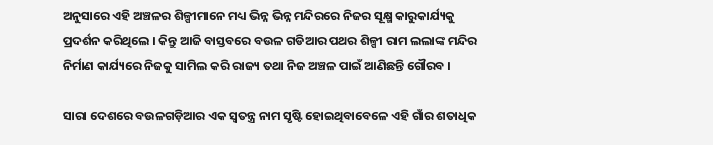ଅନୁସାରେ ଏହି ଅଞ୍ଚଳର ଶିଳ୍ପୀମାନେ ମଧ୍ୟ ଭିନ୍ନ ଭିନ୍ନ ମନ୍ଦିରରେ ନିଜର ସୂକ୍ଷ୍ମ କାରୁକାର୍ଯ୍ୟକୁ ପ୍ରଦର୍ଶନ କରିଥିଲେ । କିନ୍ତୁ ଆଜି ବାସ୍ତବରେ ବଉଳ ଗଡିଆର ପଥର ଶିଳ୍ପୀ ରାମ ଲଲାଙ୍କ ମନ୍ଦିର ନିର୍ମାଣ କାର୍ଯ୍ୟରେ ନିଜକୁ ସାମିଲ କରି ରାଜ୍ୟ ତଥା ନିଜ ଅଞ୍ଚଳ ପାଇଁ ଆଣିଛନ୍ତି ଗୌରବ ।

ସାରା ଦେଶରେ ବଉଳଗଡ଼ିଆର ଏକ ସ୍ବତନ୍ତ୍ର ନାମ ସୃଷ୍ଟି ହୋଇଥିବାବେଳେ ଏହି ଗାଁର ଶତାଧିକ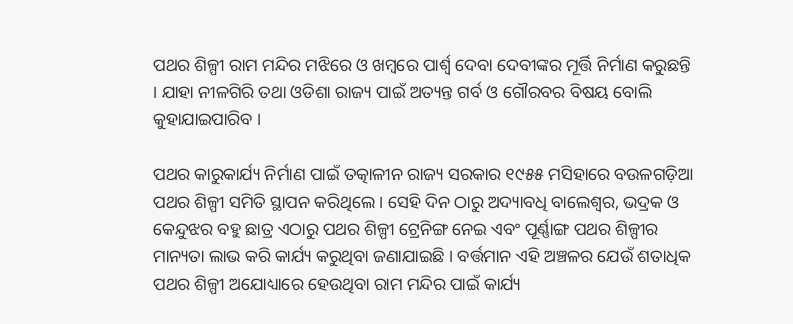ପଥର ଶିଳ୍ପୀ ରାମ ମନ୍ଦିର ମଝିରେ ଓ ଖମ୍ବରେ ପାର୍ଶ୍ୱ ଦେବା ଦେବୀଙ୍କର ମୂର୍ତ୍ତି ନିର୍ମାଣ କରୁଛନ୍ତି । ଯାହା ନୀଳଗିରି ତଥା ଓଡିଶା ରାଜ୍ୟ ପାଇଁ ଅତ୍ୟନ୍ତ ଗର୍ବ ଓ ଗୌରବର ବିଷୟ ବୋଲି କୁହାଯାଇପାରିବ ।

ପଥର କାରୁକାର୍ଯ୍ୟ ନିର୍ମାଣ ପାଇଁ ତତ୍କାଳୀନ ରାଜ୍ୟ ସରକାର ୧୯୫୫ ମସିହାରେ ବଉଳଗଡ଼ିଆ ପଥର ଶିଳ୍ପୀ ସମିତି ସ୍ଥାପନ କରିଥିଲେ । ସେହି ଦିନ ଠାରୁ ଅଦ୍ୟାବଧି ବାଲେଶ୍ଵର, ଭଦ୍ରକ ଓ କେନ୍ଦୁଝର ବହୁ ଛାତ୍ର ଏଠାରୁ ପଥର ଶିଳ୍ପୀ ଟ୍ରେନିଙ୍ଗ ନେଇ ଏବଂ ପୂର୍ଣ୍ଣାଙ୍ଗ ପଥର ଶିଳ୍ପୀର ମାନ୍ୟତା ଲାଭ କରି କାର୍ଯ୍ୟ କରୁଥିବା ଜଣାଯାଇଛି । ବର୍ତ୍ତମାନ ଏହି ଅଞ୍ଚଳର ଯେଉଁ ଶତାଧିକ ପଥର ଶିଳ୍ପୀ ଅଯୋଧ୍ୟାରେ ହେଉଥିବା ରାମ ମନ୍ଦିର ପାଇଁ କାର୍ଯ୍ୟ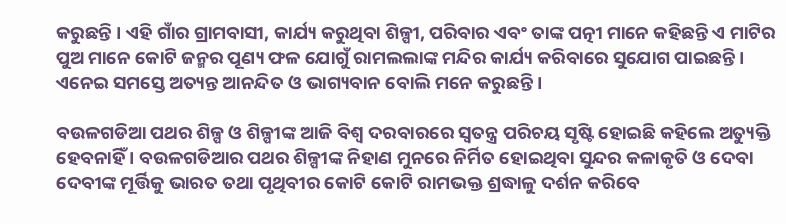କରୁଛନ୍ତି । ଏହି ଗାଁର ଗ୍ରାମବାସୀ, କାର୍ଯ୍ୟ କରୁଥିବା ଶିଳ୍ପୀ, ପରିବାର ଏବଂ ତାଙ୍କ ପତ୍ନୀ ମାନେ କହିଛନ୍ତି ଏ ମାଟିର ପୁଅ ମାନେ କୋଟି ଜନ୍ମର ପୂଣ୍ୟ ଫଳ ଯୋଗୁଁ ରାମଲଲାଙ୍କ ମନ୍ଦିର କାର୍ଯ୍ୟ କରିବାରେ ସୁଯୋଗ ପାଇଛନ୍ତି । ଏନେଇ ସମସ୍ତେ ଅତ୍ୟନ୍ତ ଆନନ୍ଦିତ ଓ ଭାଗ୍ୟବାନ ବୋଲି ମନେ କରୁଛନ୍ତି ।

ବଉଳଗଡିଆ ପଥର ଶିଳ୍ପ ଓ ଶିଳ୍ପୀଙ୍କ ଆଜି ବିଶ୍ୱ ଦରବାରରେ ସ୍ବତନ୍ତ୍ର ପରିଚୟ ସୃଷ୍ଟି ହୋଇଛି କହିଲେ ଅତ୍ୟୁକ୍ତି ହେବନାହିଁ । ବଉଳଗଡିଆର ପଥର ଶିଳ୍ପୀଙ୍କ ନିହାଣ ମୁନରେ ନିର୍ମିତ ହୋଇଥିବା ସୁନ୍ଦର କଳାକୃତି ଓ ଦେବା ଦେବୀଙ୍କ ମୂର୍ତ୍ତିକୁ ଭାରତ ତଥା ପୃଥିବୀର କୋଟି କୋଟି ରାମଭକ୍ତ ଶ୍ରଦ୍ଧାଳୁ ଦର୍ଶନ କରିବେ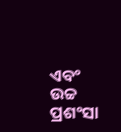ଏବଂ ଉଚ୍ଚ ପ୍ରଶଂସା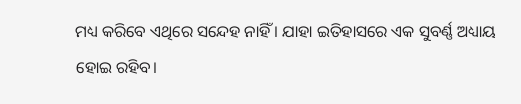ମଧ୍ୟ କରିବେ ଏଥିରେ ସନ୍ଦେହ ନାହିଁ । ଯାହା ଇତିହାସରେ ଏକ ସୁବର୍ଣ୍ଣ ଅଧ୍ୟାୟ ହୋଇ ରହିବ।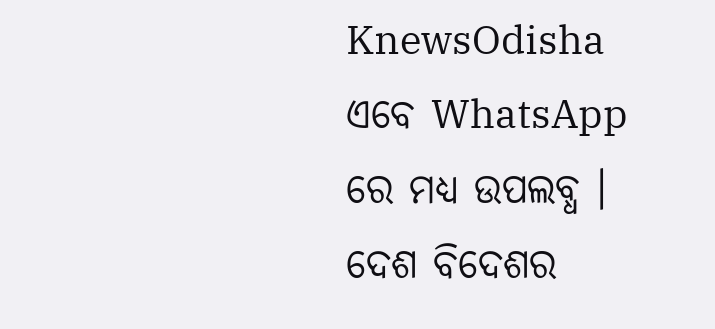KnewsOdisha ଏବେ WhatsApp ରେ ମଧ୍ୟ ଉପଲବ୍ଧ । ଦେଶ ବିଦେଶର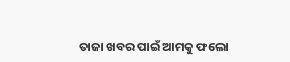ତାଜା ଖବର ପାଇଁ ଆମକୁ ଫଲୋ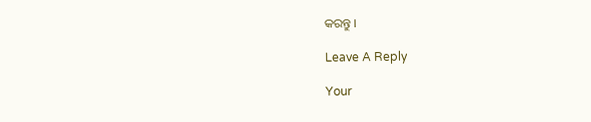କରନ୍ତୁ ।

Leave A Reply

Your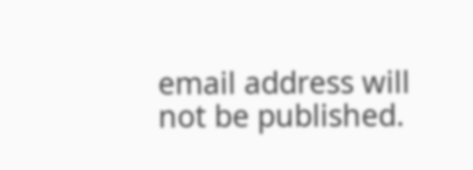email address will not be published.